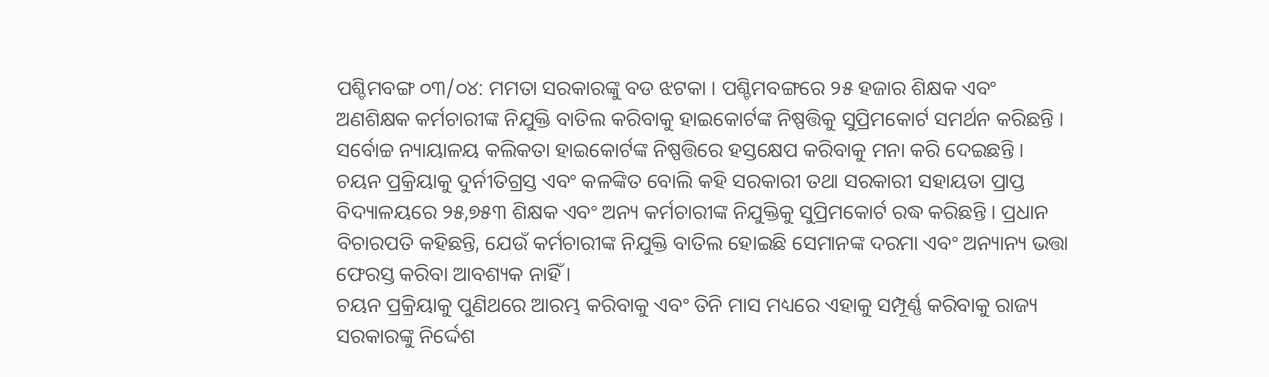ପଶ୍ଚିମବଙ୍ଗ ୦୩/୦୪: ମମତା ସରକାରଙ୍କୁ ବଡ ଝଟକା । ପଶ୍ଚିମବଙ୍ଗରେ ୨୫ ହଜାର ଶିକ୍ଷକ ଏବଂ ଅଣଶିକ୍ଷକ କର୍ମଚାରୀଙ୍କ ନିଯୁକ୍ତି ବାତିଲ କରିବାକୁ ହାଇକୋର୍ଟଙ୍କ ନିଷ୍ପତ୍ତିକୁ ସୁପ୍ରିମକୋର୍ଟ ସମର୍ଥନ କରିଛନ୍ତି । ସର୍ବୋଚ୍ଚ ନ୍ୟାୟାଳୟ କଲିକତା ହାଇକୋର୍ଟଙ୍କ ନିଷ୍ପତ୍ତିରେ ହସ୍ତକ୍ଷେପ କରିବାକୁ ମନା କରି ଦେଇଛନ୍ତି ।
ଚୟନ ପ୍ରକ୍ରିୟାକୁ ଦୁର୍ନୀତିଗ୍ରସ୍ତ ଏବଂ କଳଙ୍କିତ ବୋଲି କହି ସରକାରୀ ତଥା ସରକାରୀ ସହାୟତା ପ୍ରାପ୍ତ ବିଦ୍ୟାଳୟରେ ୨୫,୭୫୩ ଶିକ୍ଷକ ଏବଂ ଅନ୍ୟ କର୍ମଚାରୀଙ୍କ ନିଯୁକ୍ତିକୁ ସୁପ୍ରିମକୋର୍ଟ ରଦ୍ଧ କରିଛନ୍ତି । ପ୍ରଧାନ ବିଚାରପତି କହିଛନ୍ତି, ଯେଉଁ କର୍ମଚାରୀଙ୍କ ନିଯୁକ୍ତି ବାତିଲ ହୋଇଛି ସେମାନଙ୍କ ଦରମା ଏବଂ ଅନ୍ୟାନ୍ୟ ଭତ୍ତା ଫେରସ୍ତ କରିବା ଆବଶ୍ୟକ ନାହିଁ ।
ଚୟନ ପ୍ରକ୍ରିୟାକୁ ପୁଣିଥରେ ଆରମ୍ଭ କରିବାକୁ ଏବଂ ତିନି ମାସ ମଧ୍ୟରେ ଏହାକୁ ସମ୍ପୂର୍ଣ୍ଣ କରିବାକୁ ରାଜ୍ୟ ସରକାରଙ୍କୁ ନିର୍ଦ୍ଦେଶ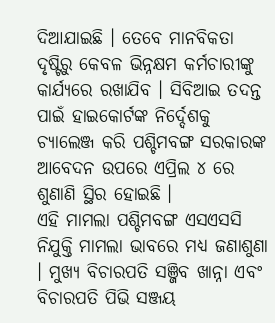ଦିଆଯାଇଛି । ତେବେ ମାନବିକତା ଦୃଷ୍ଟିରୁ କେବଳ ଭିନ୍ନକ୍ଷମ କର୍ମଚାରୀଙ୍କୁ କାର୍ଯ୍ୟରେ ରଖାଯିବ । ସିବିଆଇ ତଦନ୍ତ ପାଇଁ ହାଇକୋର୍ଟଙ୍କ ନିର୍ଦ୍ଦେଶକୁ ଚ୍ୟାଲେଞ୍ଜ କରି ପଶ୍ଚିମବଙ୍ଗ ସରକାରଙ୍କ ଆବେଦନ ଉପରେ ଏପ୍ରିଲ ୪ ରେ ଶୁଣାଣି ସ୍ଥିର ହୋଇଛି ।
ଏହି ମାମଲା ପଶ୍ଚିମବଙ୍ଗ ଏସଏସସି ନିଯୁକ୍ତି ମାମଲା ଭାବରେ ମଧ୍ୟ ଜଣାଶୁଣା । ମୁଖ୍ୟ ବିଚାରପତି ସଞ୍ଜିବ ଖାନ୍ନା ଏବଂ ବିଚାରପତି ପିଭି ସଞ୍ଜୟ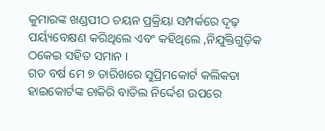କୁମାରଙ୍କ ଖଣ୍ଡପୀଠ ଚୟନ ପ୍ରକ୍ରିୟା ସମ୍ପର୍କରେ ଦୃଢ଼ ପର୍ୟ୍ୟବେକ୍ଷଣ କରିଥିଲେ ଏବଂ କହିଥିଲେ ,ନିଯୁକ୍ତିଗୁଡ଼ିକ ଠକେଇ ସହିତ ସମାନ ।
ଗତ ବର୍ଷ ମେ ୭ ତାରିଖରେ ସୁପ୍ରିମକୋର୍ଟ କଲିକତା ହାଇକୋର୍ଟଙ୍କ ଚାକିରି ବାତିଲ ନିର୍ଦ୍ଦେଶ ଉପରେ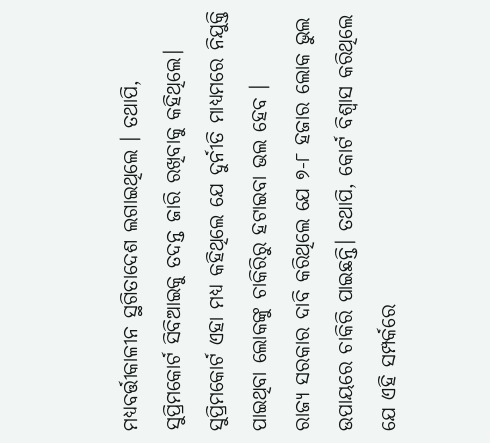ମଧ୍ୟବର୍ତ୍ତୀକାଳୀନ ସ୍ଥଗିତାଦେଶ ଲଗାଇଥିଲେ । ତଥାପି, ସୁପ୍ରିମକୋର୍ଟ ସିବିଆଇକୁ ତଦନ୍ତ ଜାରି ରଖିବାକୁ କହିଥିଲେ। ସୁପ୍ରିମକୋର୍ଟ ଏହା ମଧ୍ୟ କହିଥିଲେ ଯେ ଦୁର୍ନୀତି ମାଧ୍ୟମରେ ନିଯୁକ୍ତି ପାଇଥିବା ଲୋକଙ୍କୁ ଚାକିରିରୁ ହଟାଇବା ଭଲ ହେବ ।
ରାଜ୍ୟ ସରକାର ଦାବି କରିଥିଲେ ଯେ ୭-୮ ହଜାର ଲୋକ ଭୁଲ ଉପାୟରେ ଚାକିରି ପାଇଛନ୍ତି। ତଥାପି, କୋର୍ଟ ବିଶ୍ୱାସ କରିଥିଲେ ଯେ ଏହି ସମ୍ପର୍କରେ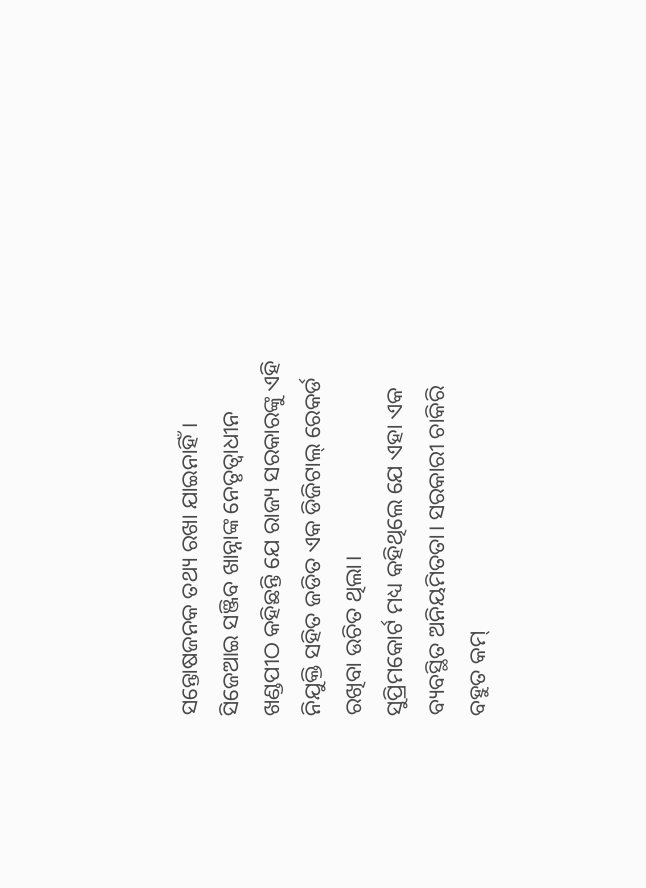ସନ୍ତୋଷଜନକ ତଥ୍ୟ ରଖା ଯାଇନାହିଁ। ସିଜେଆଇ ସଞ୍ଜିବ ଖାନ୍ନାଙ୍କ ନେତୃତ୍ୱାଧୀନ ଖଣ୍ଡପୀଠ କହିଛନ୍ତି ଯେ ରାଜ୍ୟ ସରକାରଙ୍କୁ ଏହି ନିଯୁକ୍ତି ସହିତ ଜଡିତ ଏକ ଡିଜିଟାଲ୍ ରେକର୍ଡ ରଖିବା ଉଚିତ ଥିଲା।
ସୁପ୍ରିମକୋର୍ଟ ମଧ୍ୟ କହିଥିଲେ ଯେ ଏହା ଏକ ବ୍ୟବସ୍ଥିତ ଅନିୟମିତତା। ସରକାରୀ ଚାକିରି ବହୁତ କମ୍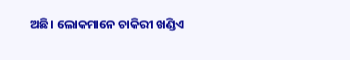ଅଛି। ଲୋକମାନେ ଚାକିରୀ ଖଣ୍ଡିଏ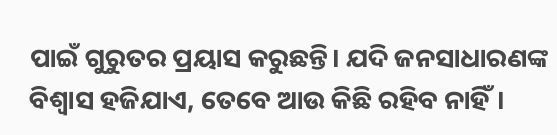ପାଇଁ ଗୁରୁତର ପ୍ରୟାସ କରୁଛନ୍ତି। ଯଦି ଜନସାଧାରଣଙ୍କ ବିଶ୍ୱାସ ହଜିଯାଏ, ତେବେ ଆଉ କିଛି ରହିବ ନାହିଁ।